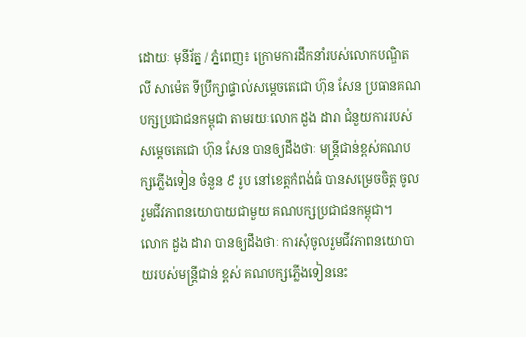ដោយៈ មុនីរ័ត្ន / ភ្នំពេញ៖ ក្រោមការដឹកនាំរបស់លោកបណ្ឌិត លី សាម៉េត ទីប្រឹក្សាផ្ទាល់សម្តេចតេជោ ហ៊ុន សែន ប្រធានគណបក្សប្រជាជនកម្ពុជា តាមរយៈលោក ដួង ដារា ជំនួយការរបស់សម្តេចតេជោ ហ៊ុន សែន បានឲ្យដឹងថាៈ មន្ត្រីជាន់ខ្ពស់គណបក្សភ្លើងទៀន ចំនួន ៩ រូប នៅខេត្តកំពង់ធំ បានសម្រេចចិត្ត ចូលរួមជីវភាពនយោបាយជាមួយ គណបក្សប្រជាជនកម្ពុជា។
លោក ដួង ដារា បានឲ្យដឹងថាៈ ការសុំចូលរួមជីវភាពនយោបាយរបស់មន្ត្រីជាន់ ខ្ពស់ គណបក្សភ្លើងទៀននេះ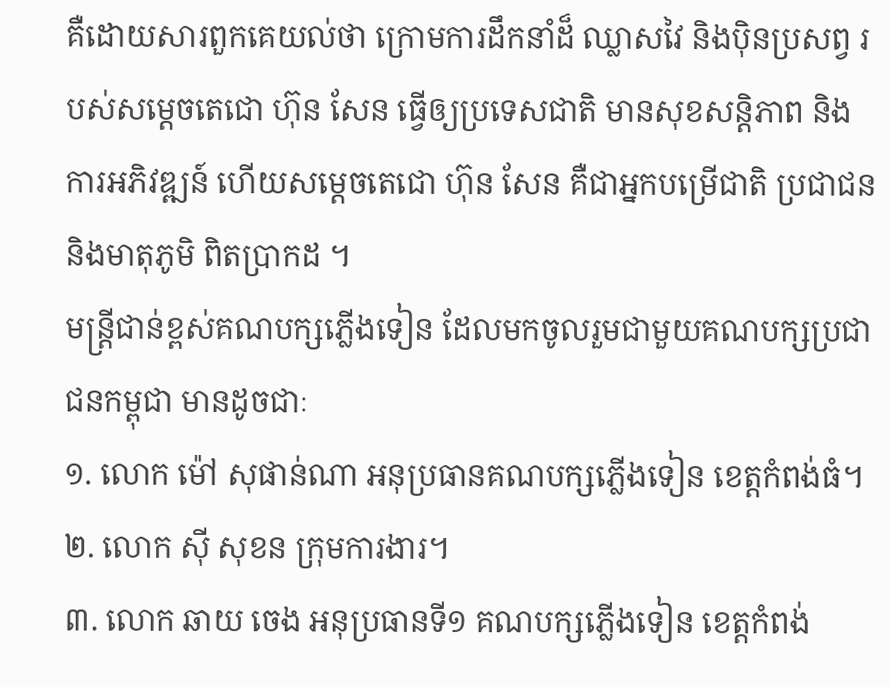គឺដោយសារពួកគេយល់ថា ក្រោមការដឹកនាំដ៏ ឈ្លាសវៃ និងប៉ិនប្រសព្វ របស់សម្តេចតេជោ ហ៊ុន សែន ធ្វើឲ្យប្រទេសជាតិ មានសុខសន្តិភាព និងការអភិវឌ្ឍន៍ ហើយសម្តេចតេជោ ហ៊ុន សែន គឺជាអ្នកបម្រើជាតិ ប្រជាជន និងមាតុភូមិ ពិតប្រាកដ ។
មន្ត្រីជាន់ខ្ពស់គណបក្សភ្លើងទៀន ដែលមកចូលរួមជាមួយគណបក្សប្រជាជនកម្ពុជា មានដូចជាៈ
១. លោក ម៉ៅ សុផាន់ណា អនុប្រធានគណបក្សភ្លើងទៀន ខេត្តកំពង់ធំ។
២. លោក ស៊ី សុខន ក្រុមការងារ។
៣. លោក ឆាយ ចេង អនុប្រធានទី១ គណបក្សភ្លើងទៀន ខេត្តកំពង់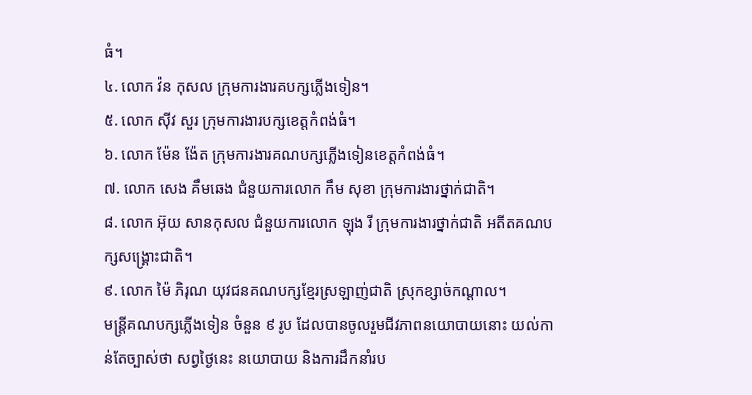ធំ។
៤. លោក វ៉ន កុសល ក្រុមការងារគបក្សភ្លើងទៀន។
៥. លោក ស៊ីវ សួរ ក្រុមការងារបក្សខេត្តកំពង់ធំ។
៦. លោក ម៉ែន ង៉ែត ក្រុមការងារគណបក្សភ្លើងទៀនខេត្តកំពង់ធំ។
៧. លោក សេង គឹមឆេង ជំនួយការលោក កឹម សុខា ក្រុមការងារថ្នាក់ជាតិ។
៨. លោក អ៊ុយ សានកុសល ជំនួយការលោក ឡុង រី ក្រុមការងារថ្នាក់ជាតិ អតីតគណបក្សសង្គ្រោះជាតិ។
៩. លោក ម៉ៃ ភិរុណ យុវជនគណបក្សខ្មែរស្រឡាញ់ជាតិ ស្រុកខ្សាច់កណ្តាល។
មន្ត្រីគណបក្សភ្លើងទៀន ចំនួន ៩ រូប ដែលបានចូលរួមជីវភាពនយោបាយនោះ យល់កាន់តែច្បាស់ថា សព្វថ្ងៃនេះ នយោបាយ និងការដឹកនាំរប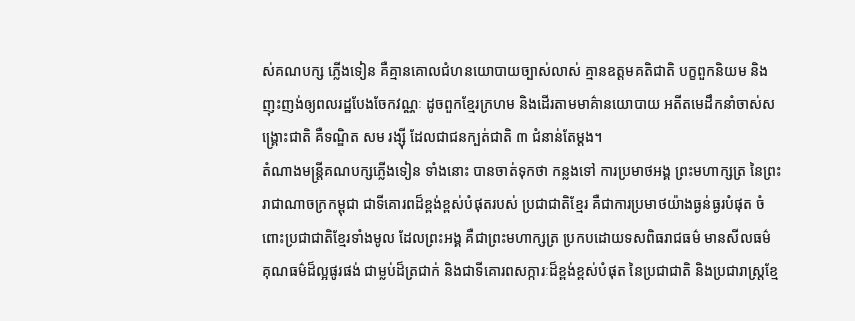ស់គណបក្ស ភ្លើងទៀន គឺគ្មានគោលជំហនយោបាយច្បាស់លាស់ គ្មានឧត្តមគតិជាតិ បក្ខពួកនិយម និងញុះញង់ឲ្យពលរដ្ឋបែងចែកវណ្ណៈ ដូចពួកខ្មែរក្រហម និងដើរតាមមាគ៌ានយោបាយ អតីតមេដឹកនាំចាស់សង្គ្រោះជាតិ គឺទណ្ឌិត សម រង្ស៊ី ដែលជាជនក្បត់ជាតិ ៣ ជំនាន់តែម្តង។
តំណាងមន្ត្រីគណបក្សភ្លើងទៀន ទាំងនោះ បានចាត់ទុកថា កន្លងទៅ ការប្រមាថអង្គ ព្រះមហាក្សត្រ នៃព្រះរាជាណាចក្រកម្ពុជា ជាទីគោរពដ៏ខ្ពង់ខ្ពស់បំផុតរបស់ ប្រជាជាតិខ្មែរ គឺជាការប្រមាថយ៉ាងធ្ងន់ធ្ងរបំផុត ចំពោះប្រជាជាតិខ្មែរទាំងមូល ដែលព្រះអង្គ គឺជាព្រះមហាក្សត្រ ប្រកបដោយទសពិធរាជធម៌ មានសីលធម៌ គុណធម៌ដ៏ល្អផូរផង់ ជាម្លប់ដ៏ត្រជាក់ និងជាទីគោរពសក្ការៈដ៏ខ្ពង់ខ្ពស់បំផុត នៃប្រជាជាតិ និងប្រជារាស្ត្រខ្មែ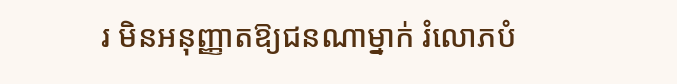រ មិនអនុញ្ញាតឱ្យជនណាម្នាក់ រំលោភបំ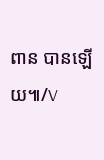ពាន បានឡើយ៕/V